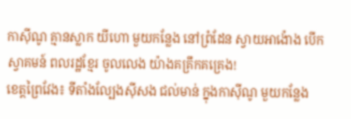កាស៊ីណូ គ្មានស្លាក យីហោ មួយកន្លែង នៅព្រំដែន ស្វាយអាង៉ោង បើកស្វាគមន៍ ពលរដ្ឋខ្មែរ ចូលលេង យ៉ាងគគ្រឹកគគ្រេង!
ខេត្ដព្រៃវែង៖ ទីតាំងល្បែងស៊ីសង ជល់មាន់ ក្នុងកាស៊ីណូ មួយកន្លែង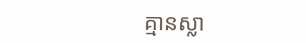គ្មានស្លា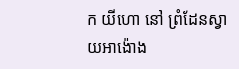ក យីហោ នៅ ព្រំដែនស្វាយអាង៉ោង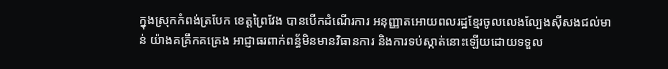ក្នុងស្រុកកំពង់ត្របែក ខេត្ដព្រៃវែង បានបើកដំណើរការ អនុញ្ញាតអោយពលរដ្ឋខ្មែរចូលលេងល្បែងស៊ីសងជល់មាន់ យ៉ាងគគ្រឹកគគ្រេង អាជ្ញាធរពាក់ពន្ធ័មិនមានវិធានការ និងការទប់ស្កាត់នោះឡើយដោយទទួល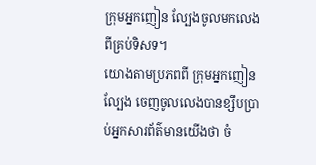ក្រុមអ្នកញៀន ល្បែងចូលមកលេងពីគ្រប់ទិសទ។
យោងតាមប្រភពពី ក្រុមអ្នកញៀនល្បែង ចេញចូលលេងបានខ្សឹបប្រាប់អ្នកសារព័ត៌មានយើងថា ចំ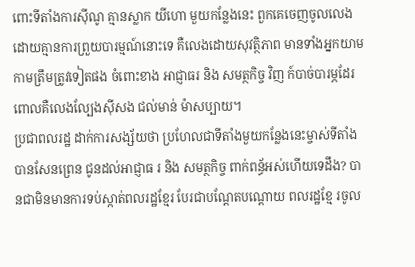ពោះទីតាំងការស៊ីណូ គ្មានស្លាក យីហោ មួយកន្លែងនេះ ពួកគេចេញចូលលេងដោយគ្មានការព្រួយបារម្មណ៍នោះទេ គឺលេងដោយសុវត្ថិភាព មានទាំងអ្នកយាមកាមត្រឹមត្រូវទៀតផង ចំពោះខាង អាជ្ញាធរ និង សមត្ថកិច្ច វិញ ក៍បាច់បារម្ភដែរ ពោលគឺលេងល្បែងស៊ីសង ជល់មាន់ ម៉ាសប្បាយ។
ប្រជាពលរដ្ឋ ដាក់ការសង្ស័យថា ប្រហែលជាទីតាំងមួយកន្លែងនេះម្ចាស់ទីតាំងបានសែនព្រេន ជូនដល់អាជ្ញាធ រ និង សមត្ថកិច្ច ពាក់ពន្ធ័អស់ហើយទេដឹង? បានជាមិនមានការទប់ស្កាត់ពលរដ្ឋខ្មែរ បែរជាបណ្ដែតបណ្ដោយ ពលរដ្ឋខ្មែ រចូល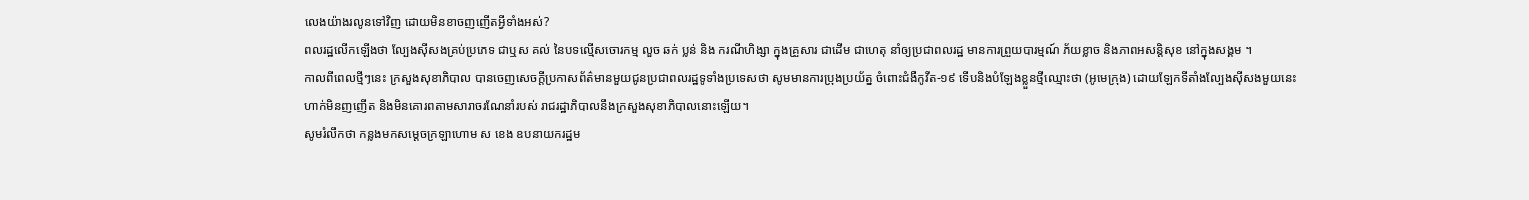លេងយ៉ាងរលូនទៅវិញ ដោយមិនខាចញញើតអ្វីទាំងអស់?
ពលរដ្ឋលើកឡើងថា ល្បែងស៊ីសងគ្រប់ប្រភេទ ជាឬស គល់ នៃបទល្មើសចោរកម្ម លួច ឆក់ ប្លន់ និង ករណីហិង្សា ក្នុងគ្រួសារ ជាដើម ជាហេតុ នាំឲ្យប្រជាពលរដ្ឋ មានការព្រួយបារម្មណ៍ ភ័យខ្លាច និងភាពអសន្តិសុខ នៅក្នុងសង្គម ។
កាលពីពេលថ្មីៗនេះ ក្រសួងសុខាភិបាល បានចេញសេចក្តីប្រកាសព័ត៌មានមួយជូនប្រជាពលរដ្ឋទូទាំងប្រទេសថា សូមមានការប្រុងប្រយ័ត្ន ចំពោះជំងឺកូវីត-១៩ ទើបនិងបំឡែងខ្លួនថ្មីឈ្មោះថា (អូមេក្រុង) ដោយឡែកទីតាំងល្បែងស៊ីសងមួយនេះ ហាក់មិនញញើត និងមិនគោរពតាមសារាចរណែនាំរបស់ រាជរដ្ឋាភិបាលនឹងក្រសួងសុខាភិបាលនោះឡើយ។
សូមរំលឹកថា កន្លងមកសម្ដេចក្រឡាហោម ស ខេង ឧបនាយករដ្ឋម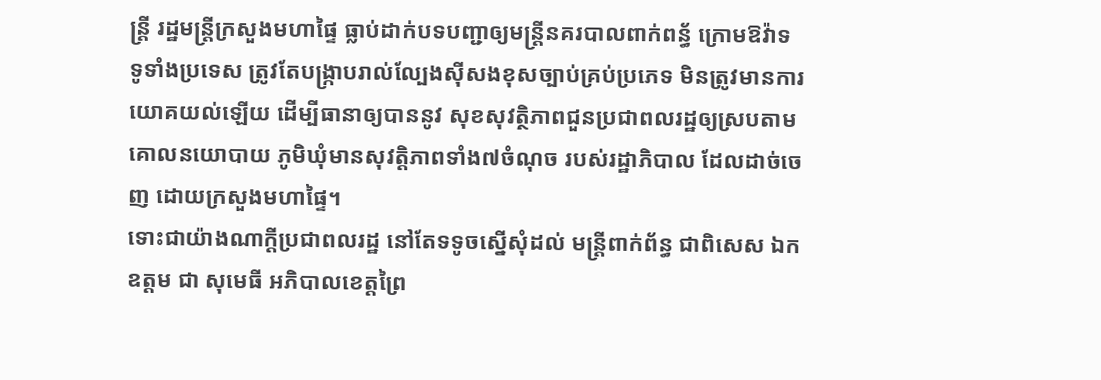ន្ត្រី រដ្ឋមន្ត្រីក្រសួងមហាផ្ទៃ ធ្លាប់ដាក់បទបញ្ជាឲ្យមន្ត្រីនគរបាលពាក់ពន្ធ័ ក្រោមឱវ៉ាទ ទូទាំងប្រទេស ត្រូវតែបង្ក្រាបរាល់ល្បែងស៊ីសងខុសច្បាប់គ្រប់ប្រភេទ មិនត្រូវមានការយោគយល់ឡើយ ដើម្បីធានាឲ្យបាននូវ សុខសុវត្ថិភាពជួនប្រជាពលរដ្ឋឲ្យស្របតាម គោលនយោបាយ ភូមិឃុំមានសុវត្តិភាពទាំង៧ចំណុច របស់រដ្ឋាភិបាល ដែលដាច់ចេញ ដោយក្រសួងមហាផ្ទៃ។
ទោះជាយ៉ាងណាក្តីប្រជាពលរដ្ឋ នៅតែទទូចស្នើសុំដល់ មន្ត្រីពាក់ព័ន្ធ ជាពិសេស ឯកឧត្តម ជា សុមេធី អភិបាលខេត្តព្រៃ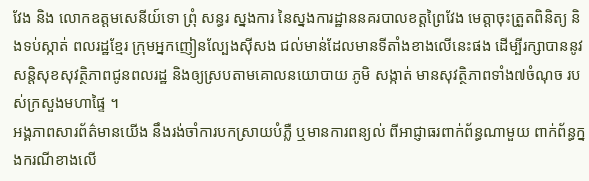វែង និង លោកឧត្តមសេនីយ៍ទោ ព្រុំ សន្ធរ ស្នងការ នៃស្នងការដ្ឋាននគរបាលខត្តព្រៃវែង មេត្តាចុះត្រួតពិនិត្យ និងទប់ស្កាត់ ពលរដ្ឋខ្មែរ ក្រុមអ្នកញៀនល្បែងស៊ីសង ជល់មាន់ដែលមានទីតាំងខាងលើនេះផង ដើម្បីរក្សាបាននូវសន្តិសុខសុវត្ថិភាពជូនពលរដ្ឋ និងឲ្យស្របតាមគោលនយោបាយ ភូមិ សង្កាត់ មានសុវត្ថិភាពទាំង៧ចំណុច របស់ក្រសួងមហាផ្ទៃ ។
អង្គភាពសារព័ត៌មានយើង នឹងរង់ចាំការបកស្រាយបំភ្លឺ ឬមានការពន្យល់ ពីអាជ្ញាធរពាក់ព័ន្ធណាមួយ ពាក់ព័ន្ធក្នងករណីខាងលើ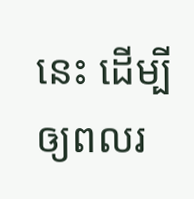នេះ ដើម្បីឲ្យពលរ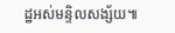ដ្ឋអស់មន្ទិលសង្ស័យ៕